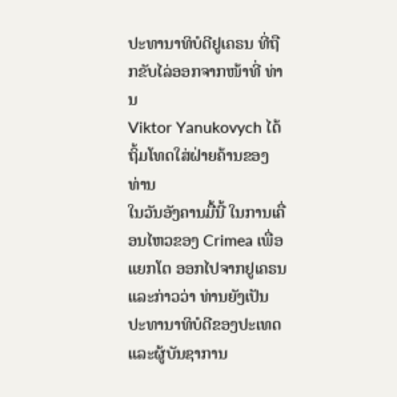ປະທານາທິບໍດີຢູເຄຣນ ທີ່ຖືກຂັບໄລ່ອອກຈາກໜ້າທີ່ ທ່ານ
Viktor Yanukovych ໄດ້ຖິ້ມໂທດໃສ່ຝ່າຍຄ້ານຂອງທ່ານ
ໃນວັນອັງຄານມື້ນີ້ ໃນການເຄື່ອນໄຫວຂອງ Crimea ເພື່ອ
ແຍກໂຕ ອອກໄປຈາກຢູເຄຣນ ແລະກ່າວວ່າ ທ່ານຍັງເປັນ
ປະທານາທິບໍດີຂອງປະເທດແລະຜູ້ບັນຊາການ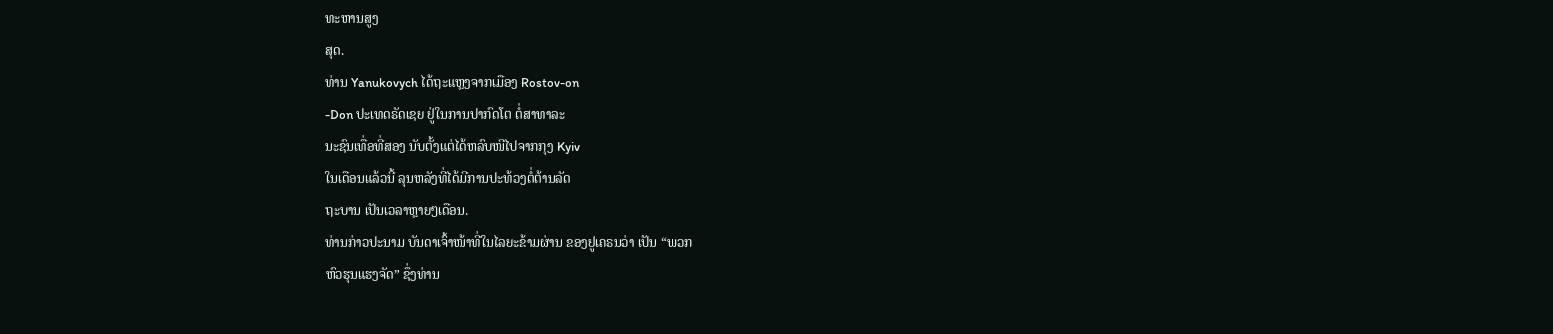ທະຫານສູງ
ສຸດ.
ທ່ານ Yanukovych ໄດ້ຖະແຫຼງຈາກເມືອງ Rostov-on
-Don ປະເທດຣັດເຊຍ ຢູ່ໃນການປາກົດໂຕ ຕໍ່ສາທາລະ
ນະຊົນເທື່ອທີ່ສອງ ນັບຕັ້ງແຕ່ໄດ້ຫລົບໜີໄປຈາກກຸງ Kyiv
ໃນເດືອນແລ້ວນີ້ ລຸນຫລັງທີ່ໄດ້ມີການປະທ້ວງຕໍ່ຕ້ານລັດ
ຖະບານ ເປັນເວລາຫຼາຍໆເດືອນ.
ທ່ານກ່າວປະນາມ ບັນດາເຈົ້າໜ້າທີ່ໃນໄລຍະຂ້າມຜ່ານ ຂອງຢູເຄຣນວ່າ ເປັນ “ພວກ
ຫົວຮຸນແຮງຈັດ” ຊຶ່ງທ່ານ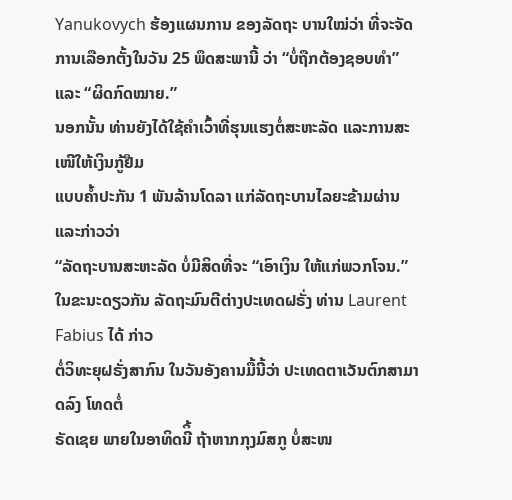Yanukovych ຮ້ອງແຜນການ ຂອງລັດຖະ ບານໃໝ່ວ່າ ທີ່ຈະຈັດການເລືອກຕັ້ງໃນວັນ 25 ພຶດສະພານີ້ ວ່າ “ບໍ່ຖືກຕ້ອງຊອບທຳ” ແລະ “ຜິດກົດໝາຍ.”
ນອກນັ້ນ ທ່ານຍັງໄດ້ໃຊ້ຄໍາເວົ້າທີ່ຮຸນແຮງຕໍ່ສະຫະລັດ ແລະການສະເໜີໃຫ້ເງິນກູ້ຢືມ
ແບບຄໍ້າປະກັນ 1 ພັນລ້ານໂດລາ ແກ່ລັດຖະບານໄລຍະຂ້າມຜ່ານ ແລະກ່າວວ່າ
“ລັດຖະບານສະຫະລັດ ບໍ່ມີສິດທີ່ຈະ “ເອົາເງິນ ໃຫ້ແກ່ພວກໂຈນ.”
ໃນຂະນະດຽວກັນ ລັດຖະມົນຕີຕ່າງປະເທດຝຣັ່ງ ທ່ານ Laurent Fabius ໄດ້ ກ່າວ
ຕໍ່ວິທະຍຸຝຣັ່ງສາກົນ ໃນວັນອັງຄານມື້ນີ້ວ່າ ປະເທດຕາເວັນຕົກສາມາດລົງ ໂທດຕໍ່
ຣັດເຊຍ ພາຍໃນອາທິດນີິ້ ຖ້າຫາກກຸງມົສກູ ບໍ່ສະໜ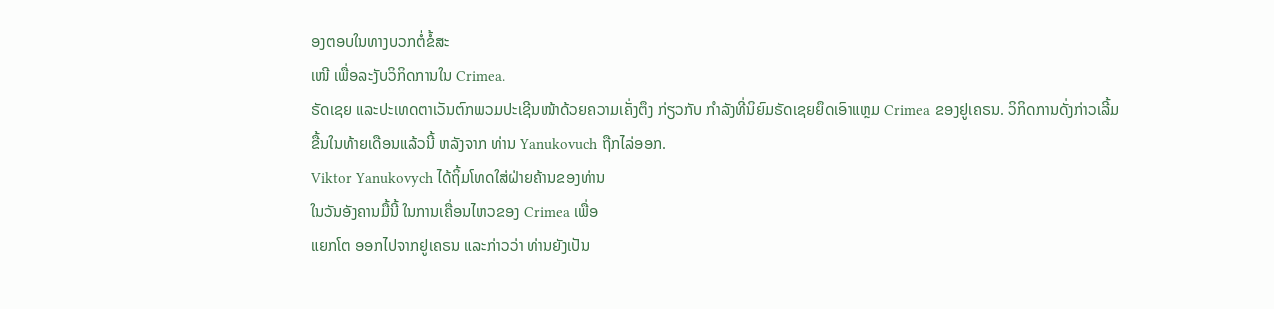ອງຕອບໃນທາງບວກຕໍ່ຂໍ້ສະ
ເໜີ ເພື່ອລະງັບວິກິດການໃນ Crimea.
ຣັດເຊຍ ແລະປະເທດຕາເວັນຕົກພວມປະເຊີນໜ້າດ້ວຍຄວາມເຄັ່ງຕຶງ ກ່ຽວກັບ ກຳລັງທີ່ນິຍົມຣັດເຊຍຍຶດເອົາແຫຼມ Crimea ຂອງຢູເຄຣນ. ວິກິດການດັ່ງກ່າວເລີ້ມ
ຂື້ນໃນທ້າຍເດືອນແລ້ວນີ້ ຫລັງຈາກ ທ່ານ Yanukovuch ຖືກໄລ່ອອກ.
Viktor Yanukovych ໄດ້ຖິ້ມໂທດໃສ່ຝ່າຍຄ້ານຂອງທ່ານ
ໃນວັນອັງຄານມື້ນີ້ ໃນການເຄື່ອນໄຫວຂອງ Crimea ເພື່ອ
ແຍກໂຕ ອອກໄປຈາກຢູເຄຣນ ແລະກ່າວວ່າ ທ່ານຍັງເປັນ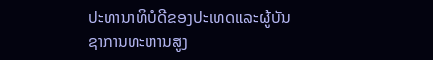ປະທານາທິບໍດີຂອງປະເທດແລະຜູ້ບັນຊາການທະຫານສູງ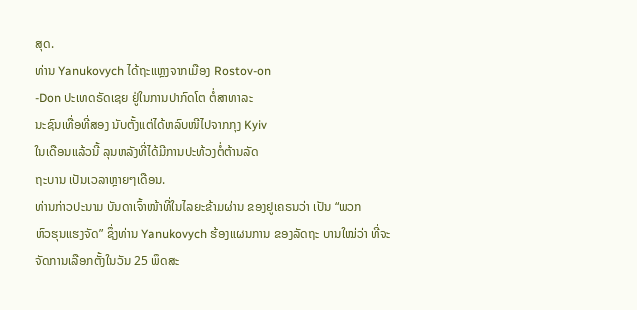ສຸດ.
ທ່ານ Yanukovych ໄດ້ຖະແຫຼງຈາກເມືອງ Rostov-on
-Don ປະເທດຣັດເຊຍ ຢູ່ໃນການປາກົດໂຕ ຕໍ່ສາທາລະ
ນະຊົນເທື່ອທີ່ສອງ ນັບຕັ້ງແຕ່ໄດ້ຫລົບໜີໄປຈາກກຸງ Kyiv
ໃນເດືອນແລ້ວນີ້ ລຸນຫລັງທີ່ໄດ້ມີການປະທ້ວງຕໍ່ຕ້ານລັດ
ຖະບານ ເປັນເວລາຫຼາຍໆເດືອນ.
ທ່ານກ່າວປະນາມ ບັນດາເຈົ້າໜ້າທີ່ໃນໄລຍະຂ້າມຜ່ານ ຂອງຢູເຄຣນວ່າ ເປັນ “ພວກ
ຫົວຮຸນແຮງຈັດ” ຊຶ່ງທ່ານ Yanukovych ຮ້ອງແຜນການ ຂອງລັດຖະ ບານໃໝ່ວ່າ ທີ່ຈະຈັດການເລືອກຕັ້ງໃນວັນ 25 ພຶດສະ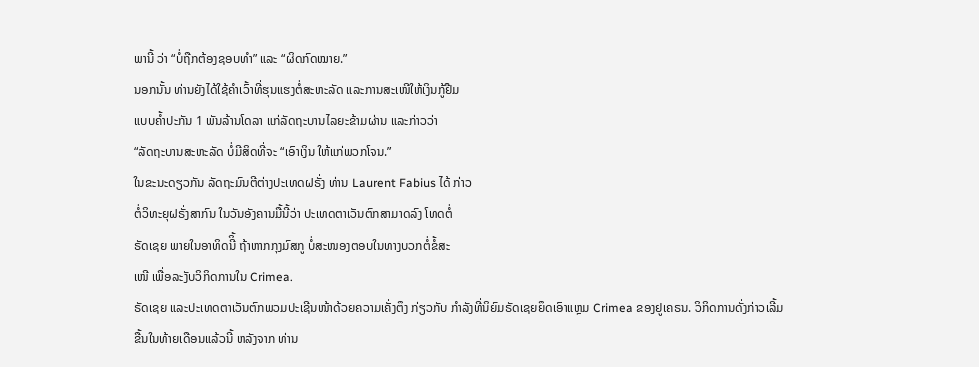ພານີ້ ວ່າ “ບໍ່ຖືກຕ້ອງຊອບທຳ” ແລະ “ຜິດກົດໝາຍ.”
ນອກນັ້ນ ທ່ານຍັງໄດ້ໃຊ້ຄໍາເວົ້າທີ່ຮຸນແຮງຕໍ່ສະຫະລັດ ແລະການສະເໜີໃຫ້ເງິນກູ້ຢືມ
ແບບຄໍ້າປະກັນ 1 ພັນລ້ານໂດລາ ແກ່ລັດຖະບານໄລຍະຂ້າມຜ່ານ ແລະກ່າວວ່າ
“ລັດຖະບານສະຫະລັດ ບໍ່ມີສິດທີ່ຈະ “ເອົາເງິນ ໃຫ້ແກ່ພວກໂຈນ.”
ໃນຂະນະດຽວກັນ ລັດຖະມົນຕີຕ່າງປະເທດຝຣັ່ງ ທ່ານ Laurent Fabius ໄດ້ ກ່າວ
ຕໍ່ວິທະຍຸຝຣັ່ງສາກົນ ໃນວັນອັງຄານມື້ນີ້ວ່າ ປະເທດຕາເວັນຕົກສາມາດລົງ ໂທດຕໍ່
ຣັດເຊຍ ພາຍໃນອາທິດນີິ້ ຖ້າຫາກກຸງມົສກູ ບໍ່ສະໜອງຕອບໃນທາງບວກຕໍ່ຂໍ້ສະ
ເໜີ ເພື່ອລະງັບວິກິດການໃນ Crimea.
ຣັດເຊຍ ແລະປະເທດຕາເວັນຕົກພວມປະເຊີນໜ້າດ້ວຍຄວາມເຄັ່ງຕຶງ ກ່ຽວກັບ ກຳລັງທີ່ນິຍົມຣັດເຊຍຍຶດເອົາແຫຼມ Crimea ຂອງຢູເຄຣນ. ວິກິດການດັ່ງກ່າວເລີ້ມ
ຂື້ນໃນທ້າຍເດືອນແລ້ວນີ້ ຫລັງຈາກ ທ່ານ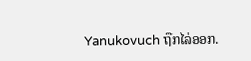Yanukovuch ຖືກໄລ່ອອກ.